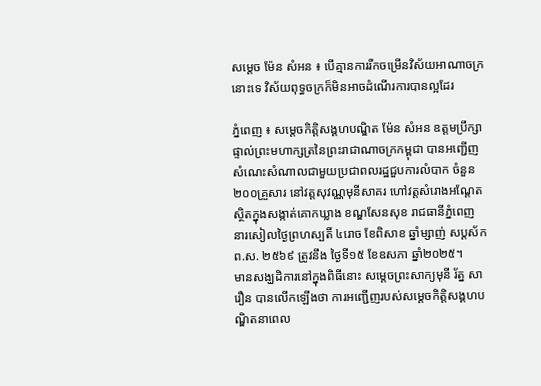សម្តេច ម៉ែន សំអន ៖ បើគ្មានការរីកចម្រើនវិស័យអាណាចក្រនោះទេ វិស័យពុទ្ធចក្រក៏មិនអាចដំណើរការបានល្អដែរ

ភ្នំពេញ ៖ សម្តេចកិត្តិសង្គហបណ្ឌិត ម៉ែន សំអន ឧត្តមប្រឹក្សាផ្ទាល់ព្រះមហាក្សត្រនៃព្រះរាជាណាចក្រកម្ពុជា បានអញ្ជើញសំណេះសំណាលជាមួយប្រជាពលរដ្ឋជួបការលំបាក ចំនួន ២០០គ្រួសារ នៅវត្តសុវណ្ណមុនីសាគរ ហៅវត្តសំរោងអណ្តែត ស្ថិតក្នុងសង្កាត់គោកឃ្លាង ខណ្ឌសែនសុខ រាជធានីភ្នំពេញ នារសៀលថ្ងៃព្រហស្បតិ៍ ៤រោច ខែពិសាខ ឆ្នាំម្សាញ់ សប្តស័ក ព.ស. ២៥៦៩ ត្រូវនឹង ថ្ងៃទី១៥ ខែឧសភា ឆ្នាំ២០២៥។
មានសង្ឃដិការនៅក្នុងពិធីនោះ សម្តេចព្រះសាក្យមុនី រ័ត្ន សារឿន បានលើកឡើងថា ការអញ្ជើញរបស់សម្តេចកិត្តិសង្គហបណ្ឌិតនាពេល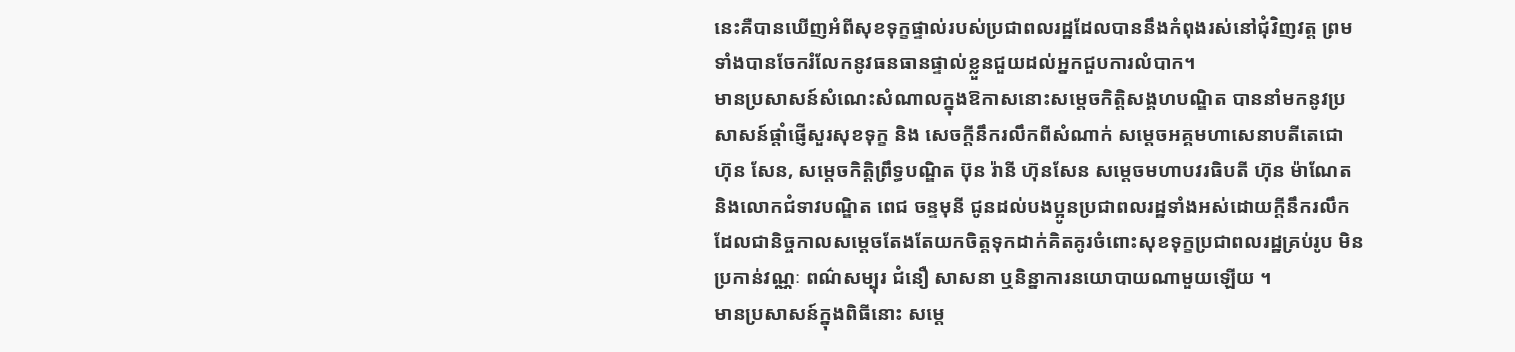នេះគឺបានឃើញអំពីសុខទុក្ខផ្ទាល់របស់ប្រជាពលរដ្ឋដែលបាននឹងកំពុងរស់នៅជុំវិញវត្ត ព្រមទាំងបានចែករំលែកនូវធនធានផ្ទាល់ខ្លួនជួយដល់អ្នកជួបការលំបាក។
មានប្រសាសន៍សំណេះសំណាលក្នុងឱកាសនោះសម្តេចកិត្តិសង្គហបណ្ឌិត បាននាំមកនូវប្រសាសន៍ផ្ដាំផ្ញើសួរសុខទុក្ខ និង សេចក្ដីនឹករលឹកពីសំណាក់ សម្តេចអគ្គមហាសេនាបតីតេជោ ហ៊ុន សែន, សម្ដេចកិត្ដិព្រឹទ្ធបណ្ឌិត ប៊ុន រ៉ានី ហ៊ុនសែន សម្តេចមហាបវរធិបតី ហ៊ុន ម៉ាណែត និងលោកជំទាវបណ្ឌិត ពេជ ចន្ទមុនី ជូនដល់បងប្អូនប្រជាពលរដ្ឋទាំងអស់ដោយក្តីនឹករលឹកដែលជានិច្ចកាលសម្ដេចតែងតែយកចិត្តទុកដាក់គិតគូរចំពោះសុខទុក្ខប្រជាពលរដ្ឋគ្រប់រូប មិនប្រកាន់វណ្ណៈ ពណ៌សម្បុរ ជំនឿ សាសនា ឬនិន្នាការនយោបាយណាមួយឡើយ ។
មានប្រសាសន៍ក្នុងពិធីនោះ សម្តេ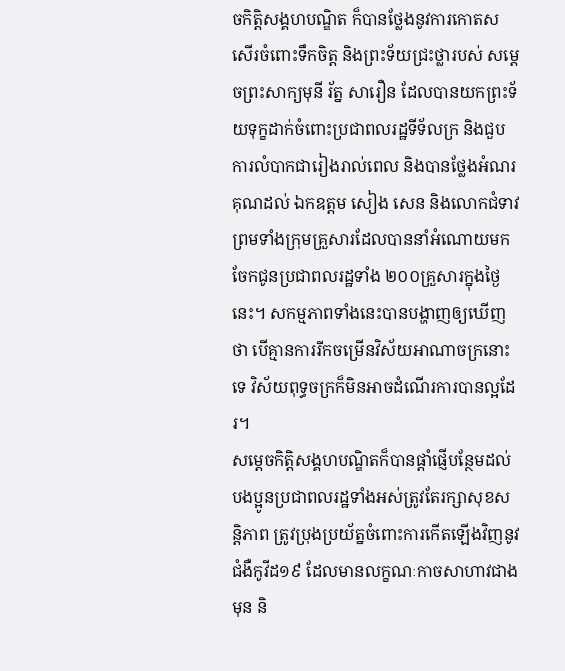ចកិត្តិសង្គហបណ្ឌិត ក៏បានថ្លែងនូវការកោតសសើរចំពោះទឹកចិត្ត និងព្រះទ័យជ្រះថ្លារបស់ សម្តេចព្រះសាក្យមុនី រ័ត្ន សារឿន ដែលបានយកព្រះទ័យទុក្ខដាក់ចំពោះប្រជាពលរដ្ឋទីទ័លក្រ និងជួបការលំបាកជារៀងរាល់ពេល និងបានថ្លែងអំណរគុណដល់ ឯកឧត្តម សៀង សេន និងលោកជំទាវ ព្រមទាំងក្រុមគ្រួសារដែលបាននាំអំណោយមកចែកជូនប្រជាពលរដ្ឋទាំង ២០០គ្រួសារក្នុងថ្ងៃនេះ។ សកម្មភាពទាំងនេះបានបង្ហាញឲ្យឃើញថា បើគ្មានការរីកចម្រើនវិស័យអាណាចក្រនោះទេ វិស័យពុទ្ធចក្រក៏មិនអាចដំណើរការបានល្អដែរ។
សម្តេចកិត្តិសង្គហបណ្ឌិតក៏បានផ្តាំផ្ញើបន្ថែមដល់បងប្អូនប្រជាពលរដ្ឋទាំងអស់ត្រូវតែរក្សាសុខសន្តិភាព ត្រូវប្រុងប្រយ័ត្នចំពោះការកើតឡើងវិញនូវជំងឺកូវីដ១៩ ដែលមានលក្ខណៈកាចសាហាវជាងមុន និ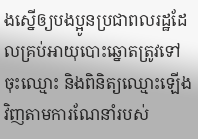ងស្នើឲ្យបងប្អូនប្រជាពលរដ្ឋដែលគ្រប់អាយុបោះឆ្នោតត្រូវទៅចុះឈ្មោះ និងពិនិត្យឈ្មោះឡើងវិញតាមការណែនាំរបស់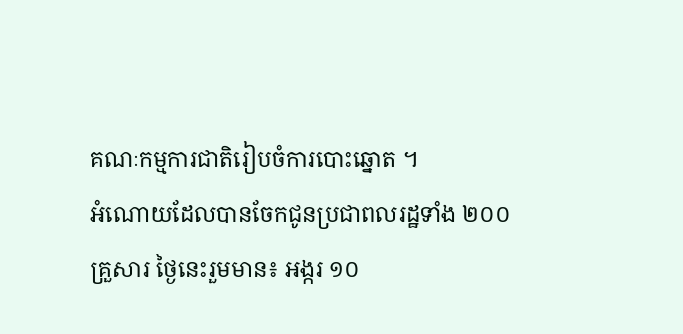គណៈកម្មការជាតិរៀបចំការបោះឆ្នោត ។
អំណោយដែលបានចែកជូនប្រជាពលរដ្ឋទាំង ២០០ គ្រួសារ ថ្ងៃនេះរួមមាន៖ អង្ករ ១០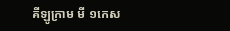គីឡូក្រាម មី ១កេស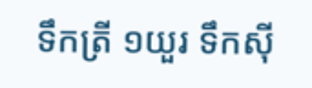ទឹកត្រី ១យួរ ទឹកស៊ី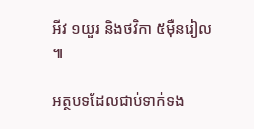អីវ ១យួរ និងថវិកា ៥ម៉ឺនរៀល ៕

អត្ថបទដែលជាប់ទាក់ទង